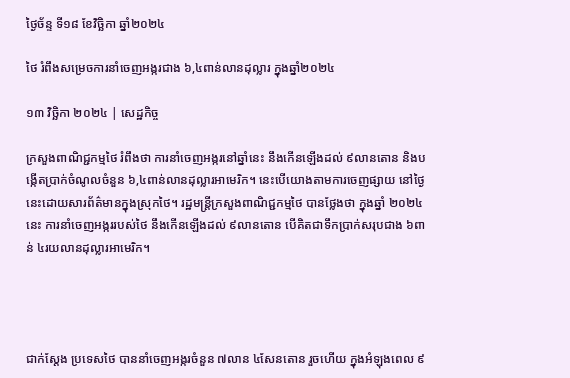ថ្ងៃច័ន្ទ ទី១៨ ខែវិច្ឆិកា ឆ្នាំ២០២៤

ថៃ រំពឹងសម្រេចការនាំចេញអង្ករជាង ៦,៤ពាន់លានដុល្លារ ក្នុងឆ្នាំ២០២៤

១៣ វិច្ឆិកា ២០២៤ | សេដ្ឋកិច្ច

ក្រសួងពាណិជ្ជកម្មថៃ រំពឹងថា ការនាំចេញអង្ករនៅឆ្នាំនេះ នឹងកើនឡើងដល់ ៩លានតោន និងបង្កើតប្រាក់ចំណូលចំនួន ៦,៤ពាន់លានដុល្លារអាមេរិក។ នេះបើយោងតាមការចេញផ្សាយ នៅថ្ងៃនេះដោយសារព័ត៌មានក្នុងស្រុកថៃ។ រដ្ឋមន្ត្រីក្រសួងពាណិជ្ជកម្មថៃ បានថ្លែងថា ក្នុងឆ្នាំ ២០២៤នេះ ការនាំចេញអង្កររបស់ថៃ នឹងកើនឡើងដល់ ៩លានតោន បើគិតជាទឹកប្រាក់សរុបជាង ៦ពាន់ ៤រយលានដុល្លារអាមេរិក។




ជាក់ស្តែង ប្រទេសថៃ បាននាំចេញអង្ករចំនួន ៧លាន ៤សែនតោន រួចហើយ ក្នុងអំឡុងពេល ៩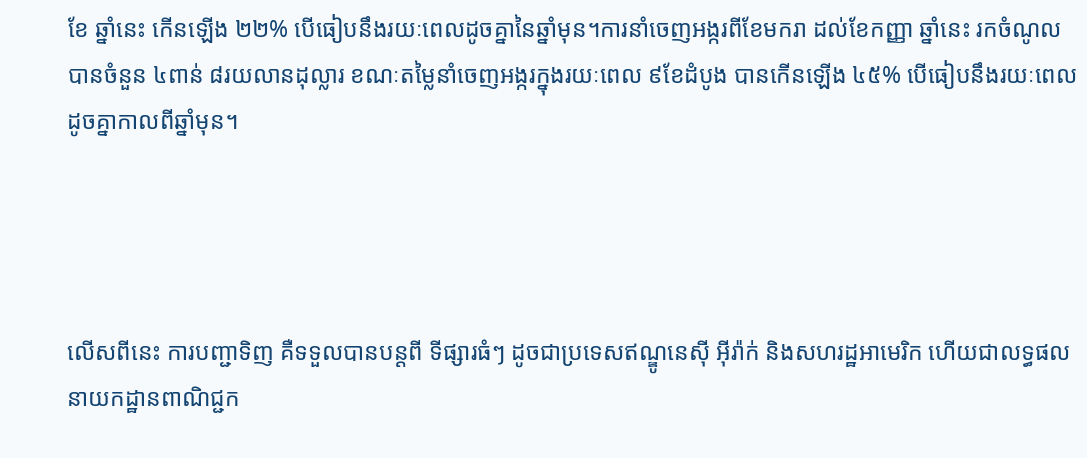ខែ ឆ្នាំនេះ កើនឡើង ២២% បើធៀបនឹងរយៈពេលដូចគ្នានៃឆ្នាំមុន។ការនាំចេញអង្ករពីខែមករា ដល់ខែកញ្ញា ឆ្នាំនេះ រកចំណូលបានចំនួន ៤ពាន់ ៨រយលានដុល្លារ ខណៈតម្លៃនាំចេញអង្ករក្នុងរយៈពេល ៩ខែដំបូង បានកើនឡើង ៤៥% បើធៀបនឹងរយៈពេលដូចគ្នាកាលពីឆ្នាំមុន។




លើសពីនេះ ការបញ្ជាទិញ គឺទទួលបានបន្តពី ទីផ្សារធំៗ ដូចជាប្រទេសឥណ្ឌូនេស៊ី អ៊ីរ៉ាក់ និងសហរដ្ឋអាមេរិក ហើយជាលទ្ធផល នាយកដ្ឋានពាណិជ្ជក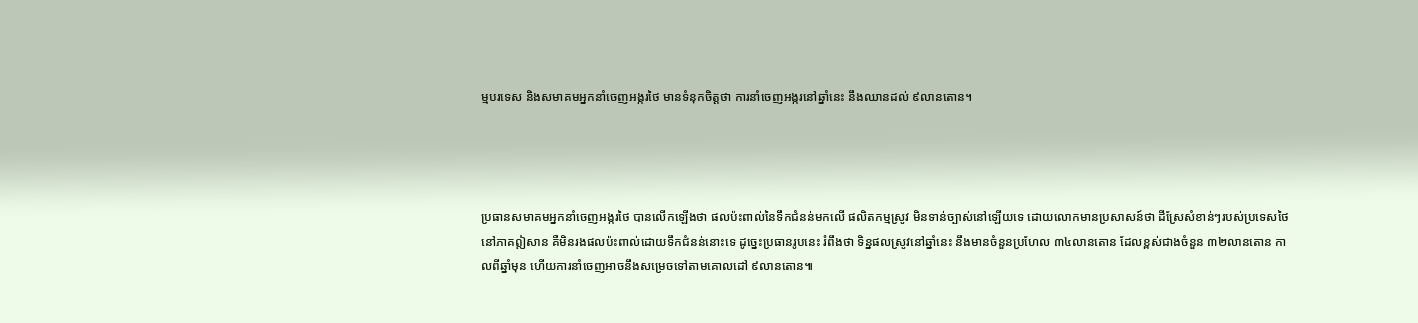ម្មបរទេស និងសមាគមអ្នកនាំចេញអង្ករថៃ មានទំនុកចិត្តថា ការនាំចេញអង្ករនៅឆ្នាំនេះ នឹងឈានដល់ ៩លានតោន។




ប្រធានសមាគមអ្នកនាំចេញអង្ករថៃ បានលើកឡើងថា ផលប៉ះពាល់នៃទឹកជំនន់មកលើ ផលិតកម្មស្រូវ មិនទាន់ច្បាស់នៅឡើយទេ ដោយលោកមានប្រសាសន៍ថា ដីស្រែសំខាន់ៗរបស់ប្រទេសថៃនៅភាគឦសាន គឺមិនរងផលប៉ះពាល់ដោយទឹកជំនន់នោះទេ ដូច្នេះប្រធានរូបនេះ រំពឹងថា ទិន្នផលស្រូវនៅឆ្នាំនេះ នឹងមានចំនួនប្រហែល ៣៤លានតោន ដែលខ្ពស់ជាងចំនួន ៣២លានតោន កាលពីឆ្នាំមុន ហើយការនាំចេញអាចនឹងសម្រេចទៅតាមគោលដៅ ៩លានតោន៕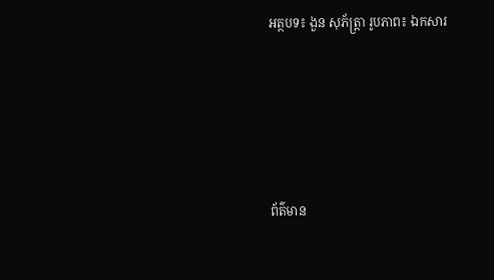អត្ថបទ៖ ងួន សុភ័ត្រ្តា រូបភាព៖ ឯកសារ





ព័ត៌មាន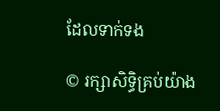ដែលទាក់ទង

© រក្សាសិទ្ធិគ្រប់យ៉ាង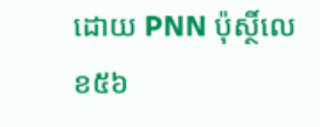ដោយ PNN ប៉ុស្ថិ៍លេខ៥៦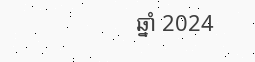ឆ្នាំ 2024